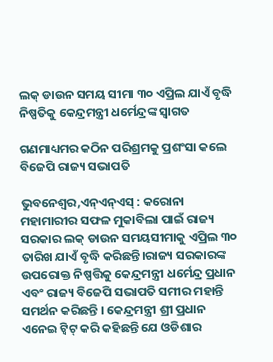ଲକ୍ ଡାଉନ ସମୟ ସୀମା ୩୦ ଏପ୍ରିଲ ଯାଏଁ ବୃଦ୍ଧି ନିଷ୍ପତିକୁ କେନ୍ଦ୍ରମନ୍ତ୍ରୀ ଧର୍ମେନ୍ଦ୍ରଙ୍କ ସ୍ୱାଗତ

ଗଣମାଧ୍ୟମର କଠିନ ପରିଶ୍ରମକୁ ପ୍ରଶଂସା କଲେ ବିଜେପି ରାଜ୍ୟ ସଭାପତି

ଭୁବନେଶ୍ୱର,ଏନ୍ଏନ୍ଏସ୍ : କରୋନା ମହାମାରୀର ସଫଳ ମୁକାବିଲା ପାଇଁ ରାଜ୍ୟ ସରକାର ଲକ୍ ଡାଉନ ସମୟସୀମାକୁ ଏପ୍ରିଲ ୩୦ ତାରିଖ ଯାଏଁ ବୃଦ୍ଧି କରିଛନ୍ତି।ରାଜ୍ୟ ସରକାରଙ୍କ ଉପରୋକ୍ତ ନିଷ୍ପତ୍ତିକୁ କେନ୍ଦ୍ରମନ୍ତ୍ରୀ ଧର୍ମେନ୍ଦ୍ର ପ୍ରଧାନ ଏବଂ ରାଜ୍ୟ ବିଜେପି ସଭାପତି ସମୀର ମହାନ୍ତି ସମର୍ଥନ କରିଛନ୍ତି । କେନ୍ଦ୍ରମନ୍ତ୍ରୀ ଶ୍ରୀ ପ୍ରଧାନ ଏନେଇ ଟ୍ୱିଟ୍ କରି କହିଛନ୍ତି ଯେ ଓଡିଶାର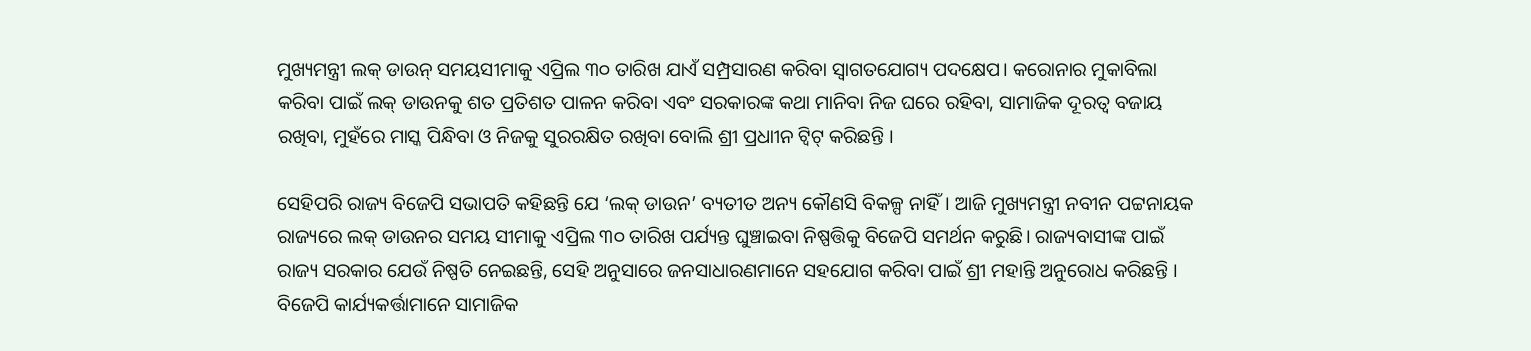ମୁଖ୍ୟମନ୍ତ୍ରୀ ଲକ୍ ଡାଉନ୍ ସମୟସୀମାକୁ ଏପ୍ରିଲ ୩୦ ତାରିଖ ଯାଏଁ ସମ୍ପ୍ରସାରଣ କରିବା ସ୍ୱାଗତଯୋଗ୍ୟ ପଦକ୍ଷେପ। କରୋନାର ମୁକାବିଲା କରିବା ପାଇଁ ଲକ୍ ଡାଉନକୁ ଶତ ପ୍ରତିଶତ ପାଳନ କରିବା ଏବଂ ସରକାରଙ୍କ କଥା ମାନିବା ନିଜ ଘରେ ରହିବା, ସାମାଜିକ ଦୂରତ୍ୱ ବଜାୟ ରଖିବା, ମୁହଁରେ ମାସ୍କ ପିନ୍ଧିବା ଓ ନିଜକୁ ସୁରରକ୍ଷିତ ରଖିବା ବୋଲି ଶ୍ରୀ ପ୍ରଧାୀନ ଟ୍ୱିଟ୍ କରିଛନ୍ତି ।

ସେହିପରି ରାଜ୍ୟ ବିଜେପି ସଭାପତି କହିଛନ୍ତି ଯେ ‘ଲକ୍ ଡାଉନ’ ବ୍ୟତୀତ ଅନ୍ୟ କୌଣସି ବିକଳ୍ପ ନାହିଁ। ଆଜି ମୁଖ୍ୟମନ୍ତ୍ରୀ ନବୀନ ପଟ୍ଟନାୟକ ରାଜ୍ୟରେ ଲକ୍ ଡାଉନର ସମୟ ସୀମାକୁ ଏପ୍ରିଲ ୩୦ ତାରିଖ ପର୍ଯ୍ୟନ୍ତ ଘୁଞ୍ଚାଇବା ନିଷ୍ପତ୍ତିକୁ ବିଜେପି ସମର୍ଥନ କରୁଛି। ରାଜ୍ୟବାସୀଙ୍କ ପାଇଁ ରାଜ୍ୟ ସରକାର ଯେଉଁ ନିଷ୍ପତି ନେଇଛନ୍ତି, ସେହି ଅନୁସାରେ ଜନସାଧାରଣମାନେ ସହଯୋଗ କରିବା ପାଇଁ ଶ୍ରୀ ମହାନ୍ତି ଅନୁରୋଧ କରିଛନ୍ତି । ବିଜେପି କାର୍ଯ୍ୟକର୍ତ୍ତାମାନେ ସାମାଜିକ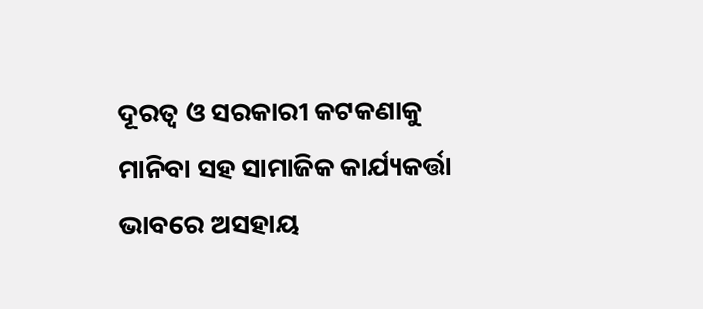ଦୂରତ୍ୱ ଓ ସରକାରୀ କଟକଣାକୁ ମାନିବା ସହ ସାମାଜିକ କାର୍ଯ୍ୟକର୍ତ୍ତା ଭାବରେ ଅସହାୟ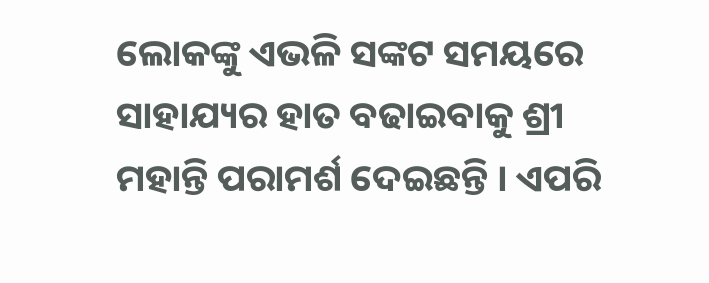ଲୋକଙ୍କୁ ଏଭଳି ସଙ୍କଟ ସମୟରେ ସାହାଯ୍ୟର ହାତ ବଢାଇବାକୁ ଶ୍ରୀ ମହାନ୍ତି ପରାମର୍ଶ ଦେଇଛନ୍ତି । ଏପରି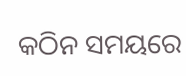କଠିନ ସମୟରେ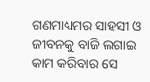ଗଣମାଧ୍ୟମର ସାହସୀ ଓ ଜୀବନକୁ ବାଜି ଲଗାଇ କାମ କରିବାର ସେ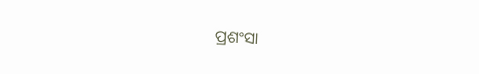ପ୍ରଶଂସା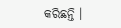କରିଛନ୍ତି ।